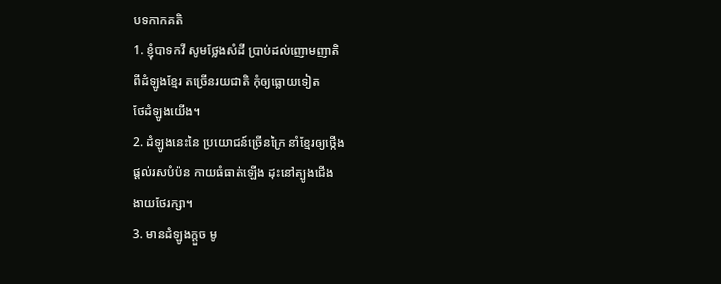បទកាកគតិ
1. ខ្ញុំបាទកវី សូមថ្លែងសំដី ប្រាប់ដល់ញោមញាតិ
ពីដំឡូងខ្មែរ តច្រើនរយជាតិ កុំឲ្យធ្លោយទៀត
ថែដំឡូងយើង។
2. ដំឡូងនេះនៃ ប្រយោជន៍ច្រើនក្រៃ នាំខ្មែរឲ្យថ្កើង
ផ្តល់រសបំប៉ន កាយធំធាត់ឡើង ដុះនៅត្បូងជើង
ងាយថែរក្សា។
3. មានដំឡូងក្តួច មូ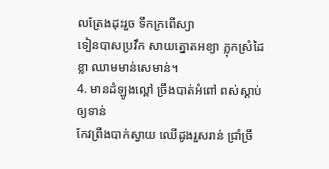លត្រែងដុះរួច ទឹកក្រពើស្យា
ទៀនបាសប្រវឹក សាយត្នោតអខ្យា ភ្លុកស្រំដៃខ្លា ឈាមមាន់សេមាន់។
4. មានដំឡូងល្ពៅ ច្រឹងបាត់អំពៅ ពស់ស្ដាប់ឲ្យទាន់
កែវព្រឹងបាក់ស្វាយ ឈើដូងរួសរាន់ ជ្រាំច្រឹ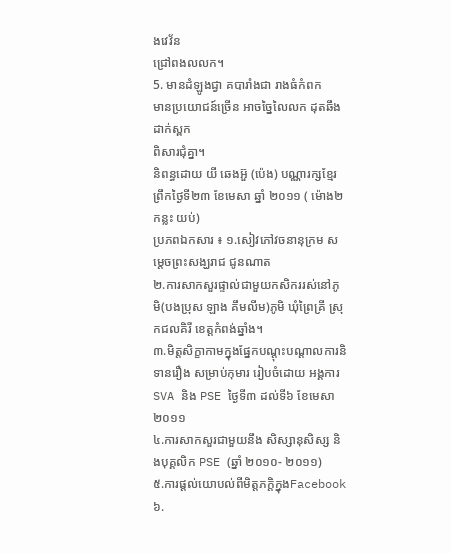ងវេវ័ន
ជ្រៅពងលលក។
5. មានដំឡូងជ្វា គបារាំងជា រាងធំកំពក
មានប្រយោជន៍ច្រើន អាចច្នៃលៃលក ដុតឆឹងដាក់ស្ពក
ពិសារជុំគ្នា។
និពន្ធដោយ យី ឆេងអ៊ួ (ប៉េង) បណ្ណារក្សខ្មែរ
ព្រឹកថ្ងៃទី២៣ ខែមេសា ឆ្នាំ ២០១១ ( ម៉ោង២កន្លះ យប់)
ប្រភពឯកសារ ៖ ១.សៀវភៅវចនានុក្រម សម្ដេចព្រះសង្ឃរាជ ជូនណាត
២.ការសាកសួរផ្ទាល់ជាមួយកសិកររស់នៅភូមិ(បងប្រុស ឡាង គឹមលីម)ភូមិ ឃុំព្រៃគ្រី ស្រុកជលគិរី ខេត្តកំពង់ឆ្នាំង។
៣.មិត្តសិក្ខាកាមក្នុងផ្នែកបណ្ដុះបណ្ដាលការនិទានរឿង សម្រាប់កុមារ រៀបចំដោយ អង្គការ SVA និង PSE ថ្ងៃទី៣ ដល់ទី៦ ខែមេសា ២០១១
៤.ការសាកសួរជាមួយនឹង សិស្សានុសិស្ស និងបុគ្គលិក PSE (ឆ្នាំ ២០១០- ២០១១)
៥.ការផ្ដល់យោបល់ពីមិត្តភក្ដិក្នុងFacebook
៦.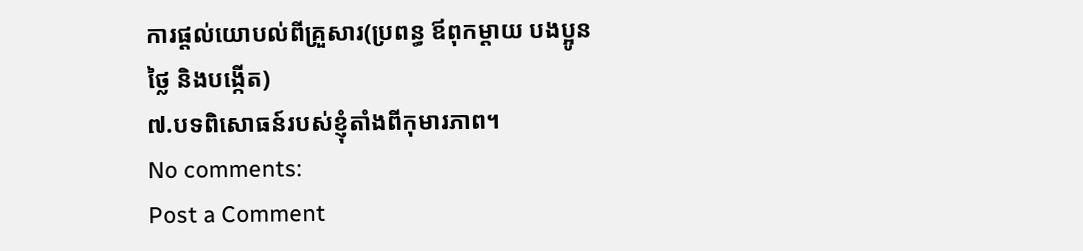ការផ្ដល់យោបល់ពីគ្រួសារ(ប្រពន្ធ ឪពុកម្ដាយ បងប្អូនថ្លៃ និងបង្កើត)
៧.បទពិសោធន៍របស់ខ្ញុំតាំងពីកុមារភាព។
No comments:
Post a Comment